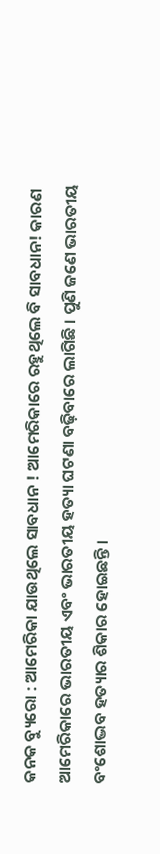କନକ ବ୍ୟୁରୋ : ଆମେରିକା ଯାଉଥିଲେ ସାବଧାନ ! ଆମେରିକାରେ ରହୁଥିଲେ ବି ସାବଧାନ! କାରଣ ଆମେରିକାରେ ଭାରତୀୟ ଏବଂ ଭାରତୀୟ ହତ୍ୟା ଘଟଣା ବଢ଼ିବାରେ ଲାଗିଛି । ପୁଣି ଜଣେ ଭାରତୀୟ ବଂଶୋଦ୍ଭବ ହତ୍ୟାର ଶିକାର ହୋଇଛନ୍ତି ।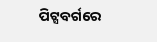ପିଟ୍ସବର୍ଗରେ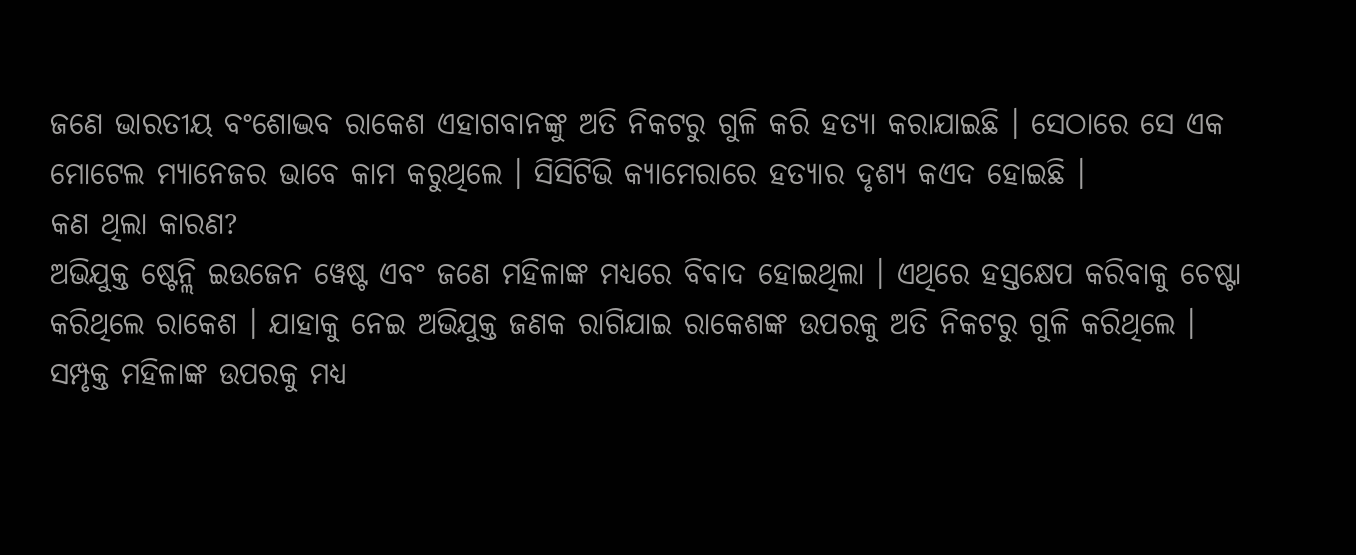ଜଣେ ଭାରତୀୟ ବଂଶୋଦ୍ଭବ ରାକେଶ ଏହାଗବାନଙ୍କୁ ଅତି ନିକଟରୁ ଗୁଳି କରି ହତ୍ୟା କରାଯାଇଛି । ସେଠାରେ ସେ ଏକ ମୋଟେଲ ମ୍ୟାନେଜର ଭାବେ କାମ କରୁଥିଲେ । ସିସିଟିଭି କ୍ୟାମେରାରେ ହତ୍ୟାର ଦୃଶ୍ୟ କଏଦ ହୋଇଛି ।
କଣ ଥିଲା କାରଣ?
ଅଭିଯୁକ୍ତ ଷ୍ଟେନ୍ଲି ଇଉଜେନ ୱେଷ୍ଟ ଏବଂ ଜଣେ ମହିଳାଙ୍କ ମଧ୍ୟରେ ବିବାଦ ହୋଇଥିଲା । ଏଥିରେ ହସ୍ତକ୍ଷେପ କରିବାକୁ ଚେଷ୍ଟା କରିଥିଲେ ରାକେଶ । ଯାହାକୁ ନେଇ ଅଭିଯୁକ୍ତ ଜଣକ ରାଗିଯାଇ ରାକେଶଙ୍କ ଉପରକୁ ଅତି ନିକଟରୁ ଗୁଳି କରିଥିଲେ । ସମ୍ପୃକ୍ତ ମହିଳାଙ୍କ ଉପରକୁ ମଧ୍ୟ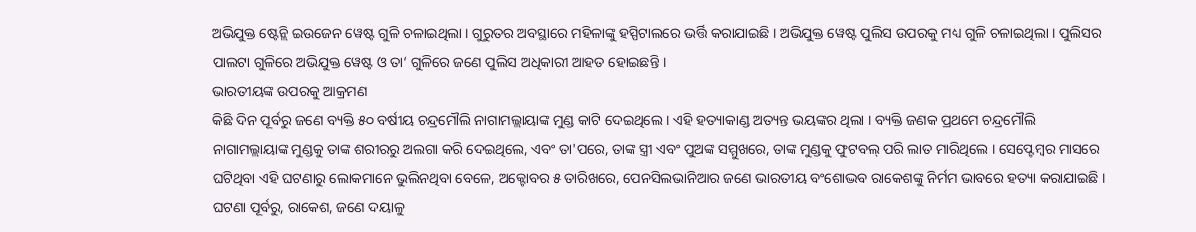ଅଭିଯୁକ୍ତ ଷ୍ଟେନ୍ଲି ଇଉଜେନ ୱେଷ୍ଟ ଗୁଳି ଚଳାଇଥିଲା । ଗୁରୁତର ଅବସ୍ଥାରେ ମହିଳାଙ୍କୁ ହସ୍ପିଟାଲରେ ଭର୍ତ୍ତି କରାଯାଇଛି । ଅଭିଯୁକ୍ତ ୱେଷ୍ଟ ପୁଲିସ ଉପରକୁ ମଧ୍ୟ ଗୁଳି ଚଳାଇଥିଲା । ପୁଲିସର ପାଲଟା ଗୁଳିରେ ଅଭିଯୁକ୍ତ ୱେଷ୍ଟ ଓ ତା‘ ଗୁଳିରେ ଜଣେ ପୁଲିସ ଅଧିକାରୀ ଆହତ ହୋଇଛନ୍ତି ।
ଭାରତୀୟଙ୍କ ଉପରକୁ ଆକ୍ରମଣ
କିଛି ଦିନ ପୂର୍ବରୁ ଜଣେ ବ୍ୟକ୍ତି ୫୦ ବର୍ଷୀୟ ଚନ୍ଦ୍ରମୌଲି ନାଗାମଲ୍ଲାୟାଙ୍କ ମୁଣ୍ଡ କାଟି ଦେଇଥିଲେ । ଏହି ହତ୍ୟାକାଣ୍ଡ ଅତ୍ୟନ୍ତ ଭୟଙ୍କର ଥିଲା । ବ୍ୟକ୍ତି ଜଣକ ପ୍ରଥମେ ଚନ୍ଦ୍ରମୌଲି ନାଗାମଲ୍ଲାୟାଙ୍କ ମୁଣ୍ଡକୁ ତାଙ୍କ ଶରୀରରୁ ଅଲଗା କରି ଦେଇଥିଲେ, ଏବଂ ତା'ପରେ, ତାଙ୍କ ସ୍ତ୍ରୀ ଏବଂ ପୁଅଙ୍କ ସମ୍ମୁଖରେ, ତାଙ୍କ ମୁଣ୍ଡକୁ ଫୁଟବଲ୍ ପରି ଲାତ ମାରିଥିଲେ । ସେପ୍ଟେମ୍ବର ମାସରେ ଘଟିଥିବା ଏହି ଘଟଣାରୁ ଲୋକମାନେ ଭୁଲିନଥିବା ବେଳେ, ଅକ୍ଟୋବର ୫ ତାରିଖରେ, ପେନସିଲଭାନିଆର ଜଣେ ଭାରତୀୟ ବଂଶୋଦ୍ଭବ ରାକେଶଙ୍କୁ ନିର୍ମମ ଭାବରେ ହତ୍ୟା କରାଯାଇଛି । ଘଟଣା ପୂର୍ବରୁ, ରାକେଶ, ଜଣେ ଦୟାଳୁ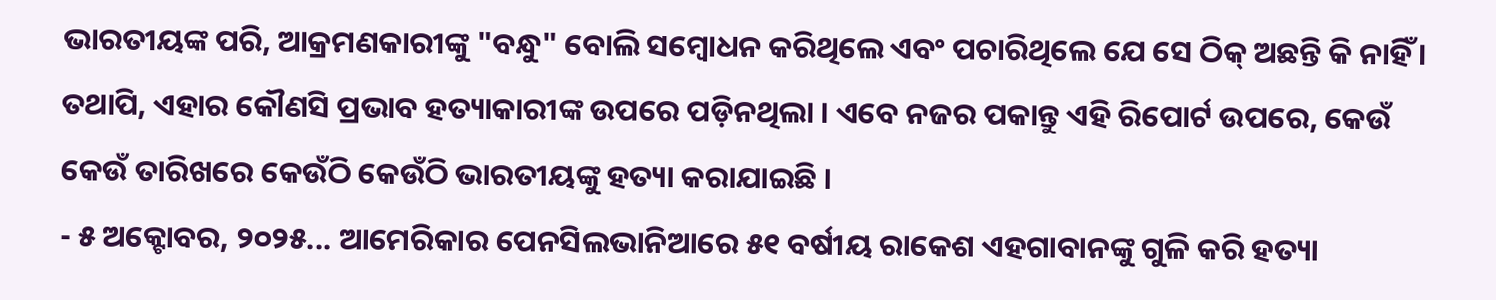ଭାରତୀୟଙ୍କ ପରି, ଆକ୍ରମଣକାରୀଙ୍କୁ "ବନ୍ଧୁ" ବୋଲି ସମ୍ବୋଧନ କରିଥିଲେ ଏବଂ ପଚାରିଥିଲେ ଯେ ସେ ଠିକ୍ ଅଛନ୍ତି କି ନାହିଁ । ତଥାପି, ଏହାର କୌଣସି ପ୍ରଭାବ ହତ୍ୟାକାରୀଙ୍କ ଉପରେ ପଡ଼ିନଥିଲା । ଏବେ ନଜର ପକାନ୍ତୁ ଏହି ରିପୋର୍ଟ ଉପରେ, କେଉଁ କେଉଁ ତାରିଖରେ କେଉଁଠି କେଉଁଠି ଭାରତୀୟଙ୍କୁ ହତ୍ୟା କରାଯାଇଛି ।
- ୫ ଅକ୍ଟୋବର, ୨୦୨୫... ଆମେରିକାର ପେନସିଲଭାନିଆରେ ୫୧ ବର୍ଷୀୟ ରାକେଶ ଏହଗାବାନଙ୍କୁ ଗୁଳି କରି ହତ୍ୟା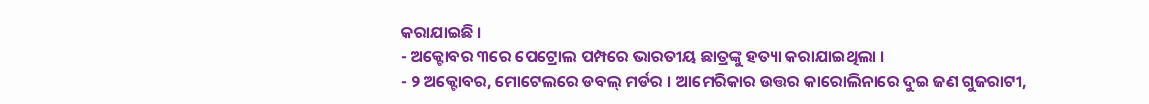କରାଯାଇଛି ।
- ଅକ୍ଟୋବର ୩ରେ ପେଟ୍ରୋଲ ପମ୍ପରେ ଭାରତୀୟ ଛାତ୍ରଙ୍କୁ ହତ୍ୟା କରାଯାଇଥିଲା ।
- ୨ ଅକ୍ଟୋବର, ମୋଟେଲରେ ଡବଲ୍ ମର୍ଡର । ଆମେରିକାର ଉତ୍ତର କାରୋଲିନାରେ ଦୁଇ ଜଣ ଗୁଜରାଟୀ,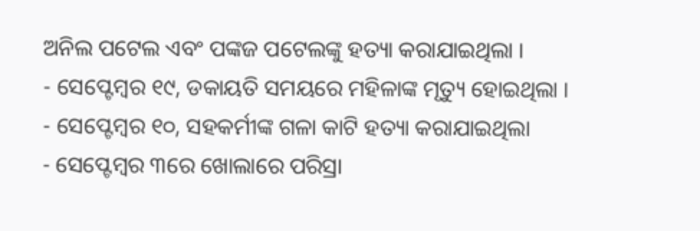ଅନିଲ ପଟେଲ ଏବଂ ପଙ୍କଜ ପଟେଲଙ୍କୁ ହତ୍ୟା କରାଯାଇଥିଲା ।
- ସେପ୍ଟେମ୍ବର ୧୯, ଡକାୟତି ସମୟରେ ମହିଳାଙ୍କ ମୃତ୍ୟୁ ହୋଇଥିଲା ।
- ସେପ୍ଟେମ୍ବର ୧୦, ସହକର୍ମୀଙ୍କ ଗଳା କାଟି ହତ୍ୟା କରାଯାଇଥିଲା
- ସେପ୍ଟେମ୍ବର ୩ରେ ଖୋଲାରେ ପରିସ୍ରା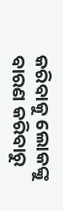କରିବାକୁ ଲୋକଙ୍କୁ ବାରଣ କରିବାରୁ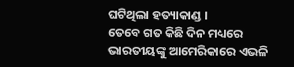ଘଟିଥିଲା ହତ୍ୟାକାଣ୍ଡ ।
ତେବେ ଗତ କିଛି ଦିନ ମଧ୍ୟରେ ଭାରତୀୟଙ୍କୁ ଆମେରିକାରେ ଏଭଳି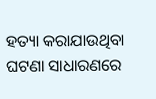ହତ୍ୟା କରାଯାଉଥିବା ଘଟଣା ସାଧାରଣରେ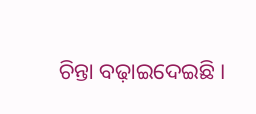ଚିନ୍ତା ବଢ଼ାଇଦେଇଛି ।